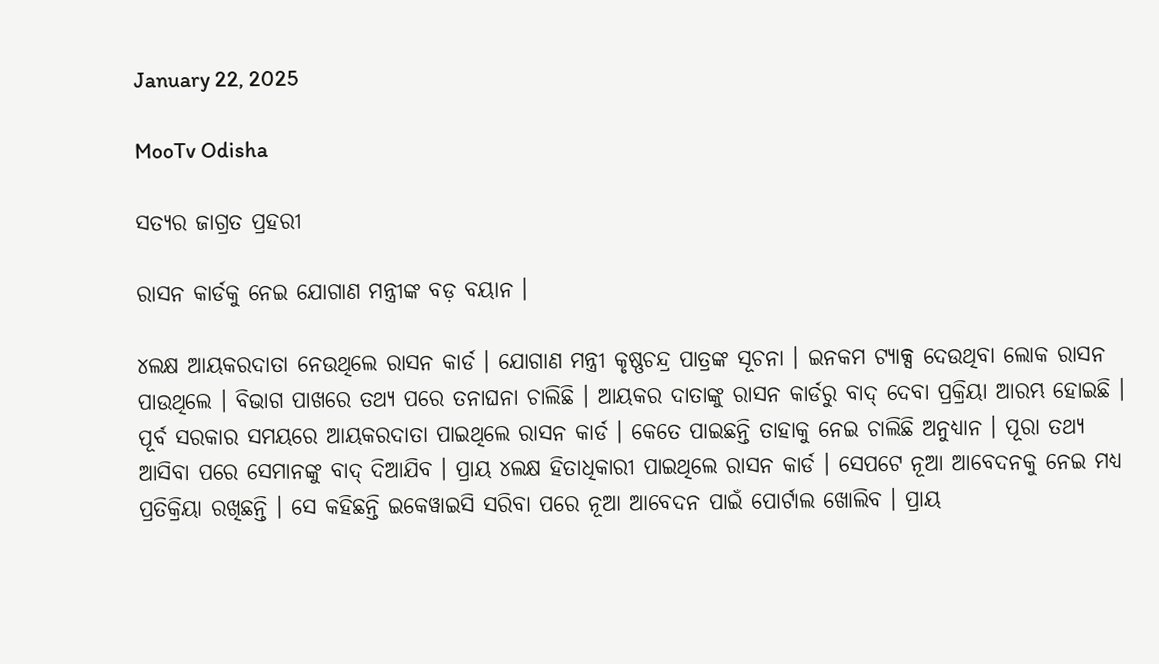January 22, 2025

MooTv Odisha

ସତ୍ୟର ଜାଗ୍ରତ ପ୍ରହରୀ

ରାସନ କାର୍ଡକୁ ନେଇ ଯୋଗାଣ ମନ୍ତ୍ରୀଙ୍କ ବଡ଼ ବୟାନ ।

୪ଲକ୍ଷ ଆୟକରଦାତା ନେଉଥିଲେ ରାସନ କାର୍ଡ । ଯୋଗାଣ ମନ୍ତ୍ରୀ କୃଷ୍ଣଚନ୍ଦ୍ର ପାତ୍ରଙ୍କ ସୂଚନା । ଇନକମ ଟ୍ୟାକ୍ସ ଦେଉଥିବା ଲୋକ ରାସନ ପାଉଥିଲେ । ବିଭାଗ ପାଖରେ ତଥ୍ୟ ପରେ ତନାଘନା ଚାଲିଛି । ଆୟକର ଦାତାଙ୍କୁ ରାସନ କାର୍ଡରୁ ବାଦ୍ ଦେବା ପ୍ରକ୍ରିୟା ଆରମ୍ଭ ହୋଇଛି । ପୂର୍ବ ସରକାର ସମୟରେ ଆୟକରଦାତା ପାଇଥିଲେ ରାସନ କାର୍ଡ । କେତେ ପାଇଛନ୍ତି ତାହାକୁ ନେଇ ଚାଲିଛି ଅନୁଧ୍ୟାନ । ପୂରା ତଥ୍ୟ ଆସିବା ପରେ ସେମାନଙ୍କୁ ବାଦ୍ ଦିଆଯିବ । ପ୍ରାୟ ୪ଲକ୍ଷ ହିତାଧିକାରୀ ପାଇଥିଲେ ରାସନ କାର୍ଡ । ସେପଟେ ନୂଆ ଆବେଦନକୁ ନେଇ ମଧ୍ୟ ପ୍ରତିକ୍ରିୟା ରଖିଛନ୍ତି । ସେ କହିଛନ୍ତି ଇକେୱାଇସି ସରିବା ପରେ ନୂଆ ଆବେଦନ ପାଇଁ ପୋର୍ଟାଲ ଖୋଲିବ । ପ୍ରାୟ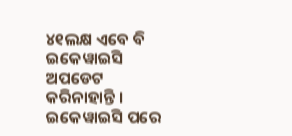୪୧ଲକ୍ଷ ଏବେ ବି ଇକେୱାଇସି ଅପଡେଟ କରିନାହାନ୍ତି । ଇକେୱାଇସି ପରେ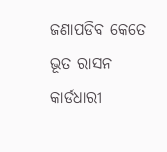ଜଣାପଡିବ କେତେ ଭୂତ ରାସନ କାର୍ଡଧାରୀ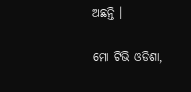ଅଛନ୍ତି ।

ମୋ ଟିଭି ଓଡିଶା,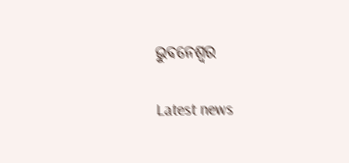ଭୁବନେଶ୍ୱର

Latest news